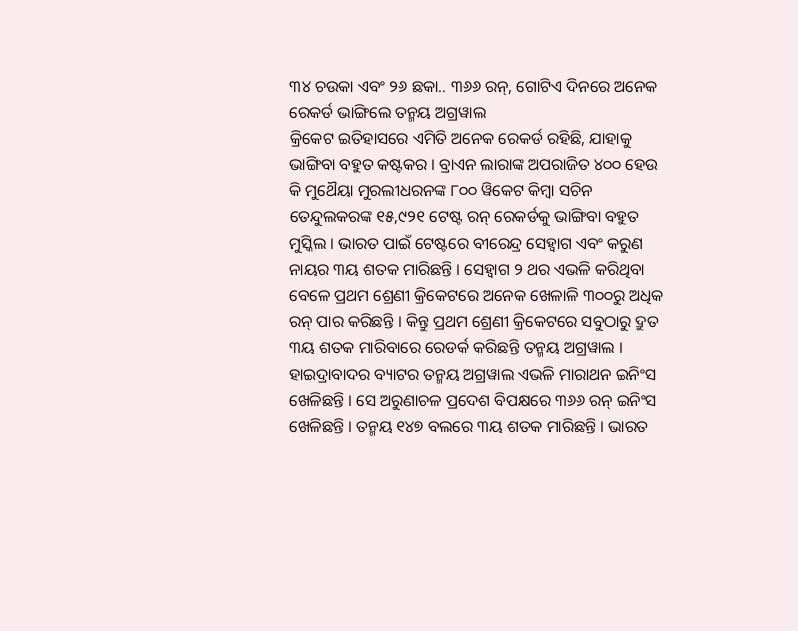୩୪ ଚଉକା ଏବଂ ୨୬ ଛକା.. ୩୬୬ ରନ୍, ଗୋଟିଏ ଦିନରେ ଅନେକ ରେକର୍ଡ ଭାଙ୍ଗିଲେ ତନ୍ମୟ ଅଗ୍ରୱାଲ
କ୍ରିକେଟ ଇତିହାସରେ ଏମିତି ଅନେକ ରେକର୍ଡ ରହିଛି, ଯାହାକୁ ଭାଙ୍ଗିବା ବହୁତ କଷ୍ଟକର । ବ୍ରାଏନ ଲାରାଙ୍କ ଅପରାଜିତ ୪୦୦ ହେଉ କି ମୁଥୈୟା ମୁରଲୀଧରନଙ୍କ ୮୦୦ ୱିକେଟ କିମ୍ବା ସଚିନ ତେନ୍ଦୁଲକରଙ୍କ ୧୫,୯୨୧ ଟେଷ୍ଟ ରନ୍ ରେକର୍ଡକୁ ଭାଙ୍ଗିବା ବହୁତ ମୁସ୍କିଲ । ଭାରତ ପାଇଁ ଟେଷ୍ଟରେ ବୀରେନ୍ଦ୍ର ସେହ୍ବାଗ ଏବଂ କରୁଣ ନାୟର ୩ୟ ଶତକ ମାରିଛନ୍ତି । ସେହ୍ବାଗ ୨ ଥର ଏଭଳି କରିଥିବା ବେଳେ ପ୍ରଥମ ଶ୍ରେଣୀ କ୍ରିକେଟରେ ଅନେକ ଖେଳାଳି ୩୦୦ରୁ ଅଧିକ ରନ୍ ପାର କରିଛନ୍ତି । କିନ୍ତୁ ପ୍ରଥମ ଶ୍ରେଣୀ କ୍ରିକେଟରେ ସବୁଠାରୁ ଦ୍ରୁତ ୩ୟ ଶତକ ମାରିବାରେ ରେଡର୍କ କରିଛନ୍ତି ତନ୍ମୟ ଅଗ୍ରୱାଲ ।
ହାଇଦ୍ରାବାଦର ବ୍ୟାଟର ତନ୍ମୟ ଅଗ୍ରୱାଲ ଏଭଳି ମାରାଥନ ଇନିଂସ ଖେଳିଛନ୍ତି । ସେ ଅରୁଣାଚଳ ପ୍ରଦେଶ ବିପକ୍ଷରେ ୩୬୬ ରନ୍ ଇନିଂସ ଖେଳିଛନ୍ତି । ତନ୍ମୟ ୧୪୭ ବଲରେ ୩ୟ ଶତକ ମାରିଛନ୍ତି । ଭାରତ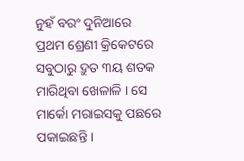ନୁହଁ ବରଂ ଦୁନିଆରେ ପ୍ରଥମ ଶ୍ରେଣୀ କ୍ରିକେଟରେ ସବୁଠାରୁ ଦ୍ରୁତ ୩ୟ ଶତକ ମାରିଥିବା ଖେଳାଳି । ସେ ମାର୍କୋ ମରାଇସକୁ ପଛରେ ପକାଇଛନ୍ତି ।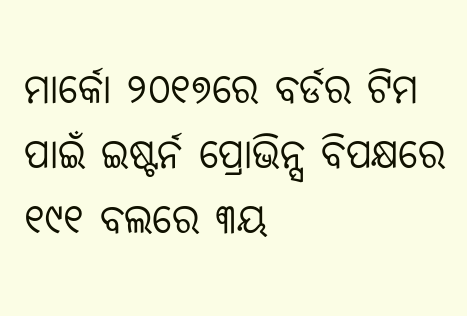ମାର୍କୋ ୨୦୧୭ରେ ବର୍ଡର ଟିମ ପାଇଁ ଇଷ୍ଟର୍ନ ପ୍ରୋଭିନ୍ସ ବିପକ୍ଷରେ ୧୯୧ ବଲରେ ୩ୟ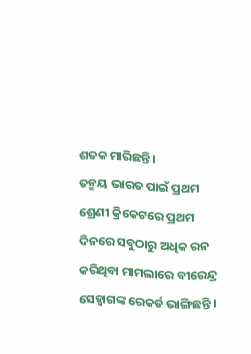ଶତକ ମାରିଛନ୍ତି ।
ତନ୍ମୟ ଭାରତ ପାଇଁ ପ୍ରଥମ ଶ୍ରେଣୀ କ୍ରିକେଟରେ ପ୍ରଥମ ଦିନରେ ସବୁଠାରୁ ଅଧିକ ରନ କରିଥିବା ମାମଲାରେ ବୀରେନ୍ଦ୍ର ସେହ୍ବାଗଙ୍କ ରେକର୍ଡ ଭାଙ୍ଗିଛନ୍ତି ।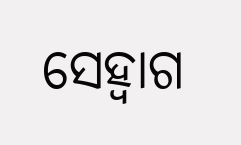ସେହ୍ବାଗ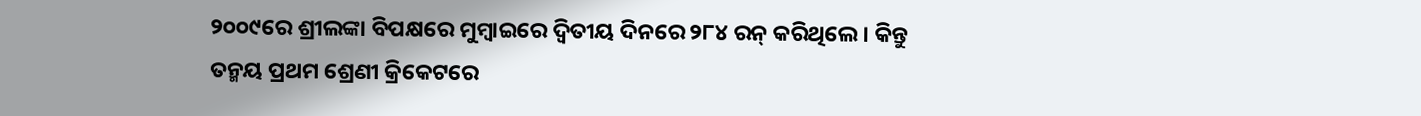୨୦୦୯ରେ ଶ୍ରୀଲଙ୍କା ବିପକ୍ଷରେ ମୁମ୍ବାଇରେ ଦ୍ବିତୀୟ ଦିନରେ ୨୮୪ ରନ୍ କରିଥିଲେ । କିନ୍ତୁ ତନ୍ମୟ ପ୍ରଥମ ଶ୍ରେଣୀ କ୍ରିକେଟରେ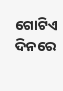ଗୋଟିଏ ଦିନରେ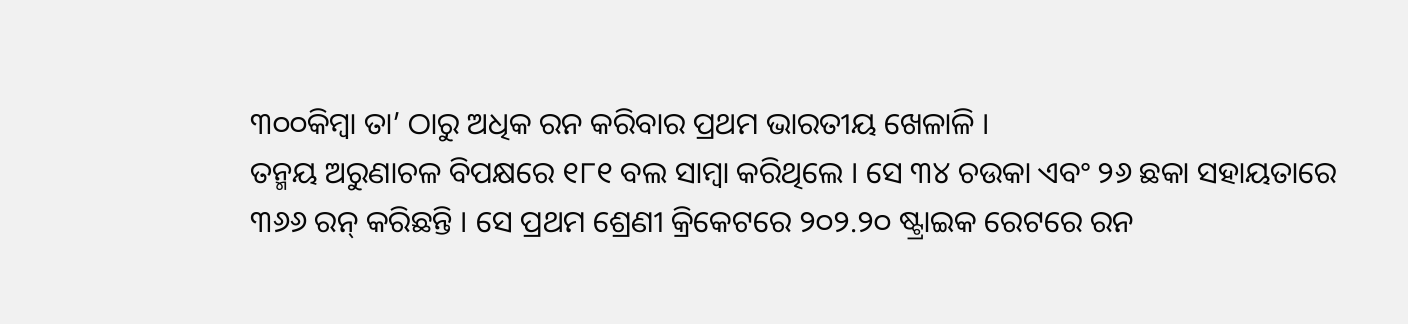୩୦୦କିମ୍ବା ତା’ ଠାରୁ ଅଧିକ ରନ କରିବାର ପ୍ରଥମ ଭାରତୀୟ ଖେଳାଳି ।
ତନ୍ମୟ ଅରୁଣାଚଳ ବିପକ୍ଷରେ ୧୮୧ ବଲ ସାମ୍ବା କରିଥିଲେ । ସେ ୩୪ ଚଉକା ଏବଂ ୨୬ ଛକା ସହାୟତାରେ ୩୬୬ ରନ୍ କରିଛନ୍ତି । ସେ ପ୍ରଥମ ଶ୍ରେଣୀ କ୍ରିକେଟରେ ୨୦୨.୨୦ ଷ୍ଟ୍ରାଇକ ରେଟରେ ରନ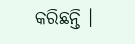କରିଛନ୍ତି ।